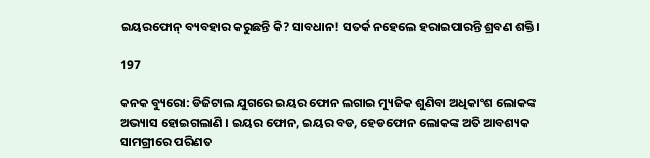ଇୟରଫୋନ୍ ବ୍ୟବହାର କରୁଛନ୍ତି କି? ସାବଧାନ! ସତର୍କ ନହେଲେ ହରାଇପାରନ୍ତି ଶ୍ରବଣ ଶକ୍ତି।

197

କନକ ବ୍ୟୁରୋ: ଡିଜିଟାଲ ଯୁଗରେ ଇୟର ଫୋନ ଲଗାଇ ମ୍ୟୁଜିକ ଶୁଣିବା ଅଧିକାଂଶ ଲୋକଙ୍କ ଅଭ୍ୟାସ ହୋଇଗଲାଣି । ଇୟର ଫୋନ, ଇୟର ବଡ, ହେଡଫୋନ ଲୋକଙ୍କ ଅତି ଆବଶ୍ୟକ ସାମଗ୍ରୀରେ ପରିଣତ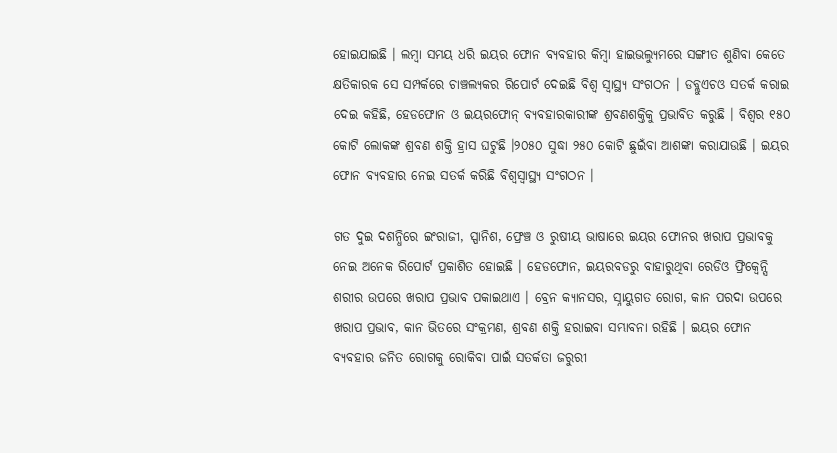ହୋଇଯାଇଛି । ଲମ୍ବା ସମୟ ଧରି ଇୟର ଫୋନ ବ୍ୟବହାର କିମ୍ବା ହାଇଭଲ୍ୟୁମରେ ସଙ୍ଗୀତ ଶୁଣିବା କେତେ କ୍ଷତିକାରକ ସେ ସମ୍ପର୍କରେ ଚାଞ୍ଚଲ୍ୟକର ରିପୋର୍ଟ ଦେଇଛି ବିଶ୍ୱ ସ୍ୱାସ୍ଥ୍ୟ ସଂଗଠନ । ଡବ୍ଲୁଏଚଓ ସତର୍କ କରାଇ ଦେଇ କହିଛି, ହେଡଫୋନ ଓ ଇୟରଫୋନ୍ ବ୍ୟବହାରକାରୀଙ୍କ ଶ୍ରବଣଶକ୍ତିକୁ ପ୍ରଭାବିତ କରୁଛି । ବିଶ୍ୱର ୧୫୦ କୋଟି ଲୋକଙ୍କ ଶ୍ରବଣ ଶକ୍ତି ହ୍ରାସ ଘଟୁଛି ।୨୦୫୦ ସୁଦ୍ଧା ୨୫୦ କୋଟି ଛୁଇଁବା ଆଶଙ୍କା କରାଯାଉଛି । ଇୟର ଫୋନ ବ୍ୟବହାର ନେଇ ସତର୍କ କରିଛି ବିଶ୍ୱସ୍ୱାସ୍ଥ୍ୟ ସଂଗଠନ ।

ଗତ ଦୁଇ ଦଶନ୍ଧିରେ ଇଂରାଜୀ, ସ୍ପାନିଶ, ଫ୍ରେଞ୍ଚ ଓ ରୁଷୀୟ ଭାଷାରେ ଇୟର ଫୋନର ଖରାପ ପ୍ରଭାବକୁ ନେଇ ଅନେକ ରିପୋର୍ଟ ପ୍ରକାଶିତ ହୋଇଛି । ହେଡଫୋନ, ଇୟରବଡରୁ ବାହାରୁଥିବା ରେଡିଓ ଫ୍ରିକ୍ୱେନ୍ସି ଶରୀର ଉପରେ ଖରାପ ପ୍ରଭାବ ପକାଇଥାଏ । ବ୍ରେନ କ୍ୟାନସର, ସ୍ନାୟୁଗତ ରୋଗ, କାନ ପରଦା ଉପରେ ଖରାପ ପ୍ରଭାବ, କାନ ଭିତରେ ସଂକ୍ରମଣ, ଶ୍ରବଣ ଶକ୍ତି ହରାଇବା ସମ୍ଭାବନା ରହିଛି । ଇୟର ଫୋନ ବ୍ୟବହାର ଜନିତ ରୋଗକୁ ରୋକିବା ପାଇଁ ସତର୍କତା ଜରୁରୀ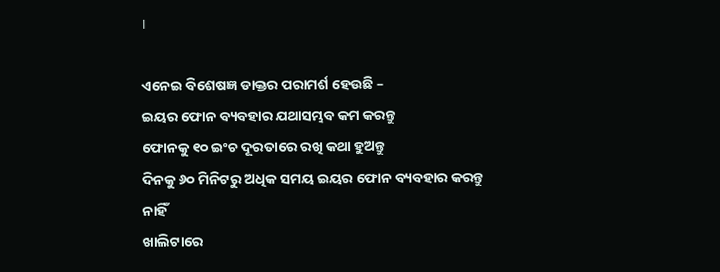।

ଏନେଇ ବିଶେଷଜ୍ଞ ଡାକ୍ତର ପରାମର୍ଶ ହେଉଛି –
ଇୟର ଫୋନ ବ୍ୟବହାର ଯଥାସମ୍ଭବ କମ କରନ୍ତୁ
ଫୋନକୁ ୧୦ ଇଂଚ ଦୂରତାରେ ରଖି କଥା ହୁଅନ୍ତୁ
ଦିନକୁ ୬୦ ମିନିଟରୁ ଅଧିକ ସମୟ ଇୟର ଫୋନ ବ୍ୟବହାର କରନ୍ତୁ ନାହିଁ
ଖାଲିଟାରେ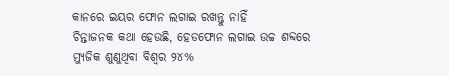କାନରେ ଇୟର ଫୋନ ଲଗାଇ ରଖନ୍ତୁ ନାହିଁ
ଚିନ୍ତାଜନକ କଥା ହେଉଛି, ହେଡଫୋନ ଲଗାଇ ଉଚ୍ଚ ଶବ୍ଦରେ ମ୍ୟୁଜିକ ଶୁଣୁଥିବା ବିଶ୍ୱର ୨୪%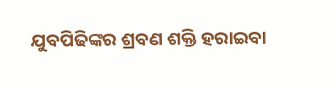ଯୁବପିଢିଙ୍କର ଶ୍ରବଣ ଶକ୍ତି ହରାଇବା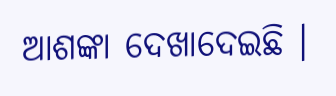ଆଶଙ୍କା ଦେଖାଦେଇଛି ।